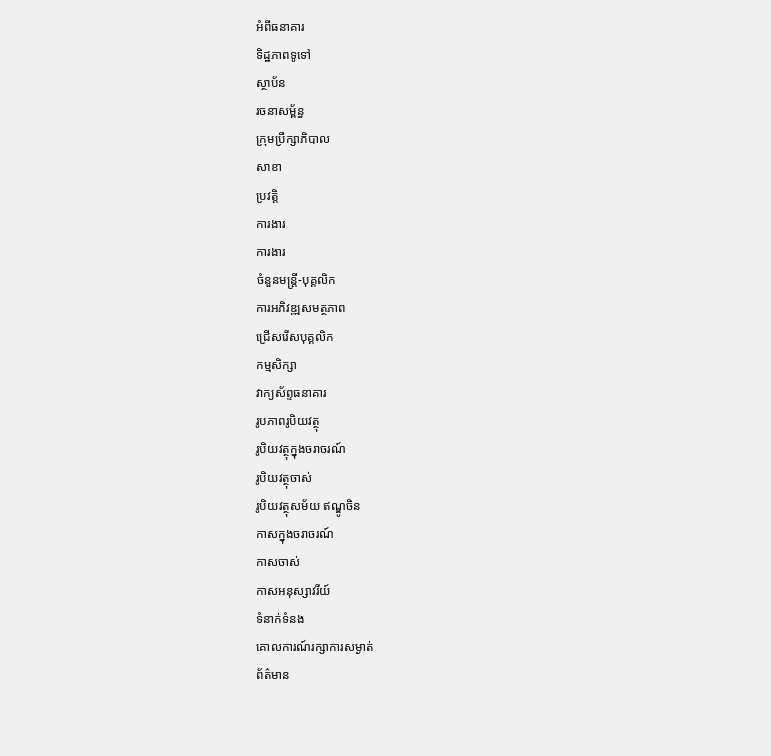អំពីធនាគារ
ទិដ្ឋភាពទូទៅ
ស្ថាប័ន
រចនាសម្ព័ន្ធ
ក្រុមប្រឹក្សាភិបាល
សាខា
ប្រវត្តិ
ការងារ
ការងារ
ចំនួនមន្ត្រី-បុគ្គលិក
ការអភិវឌ្ឍសមត្ថភាព
ជ្រើសរើសបុគ្គលិក
កម្មសិក្សា
វាក្យស័ព្ទធនាគារ
រូបភាពរូបិយវត្ថុ
រូបិយវត្ថុក្នុងចរាចរណ៍
រូបិយវត្ថុចាស់
រូបិយវត្ថុសម័យ ឥណ្ឌូចិន
កាសក្នុងចរាចរណ៍
កាសចាស់
កាសអនុស្សាវរីយ៍
ទំនាក់ទំនង
គោលការណ៍រក្សាការសម្ងាត់
ព័ត៌មាន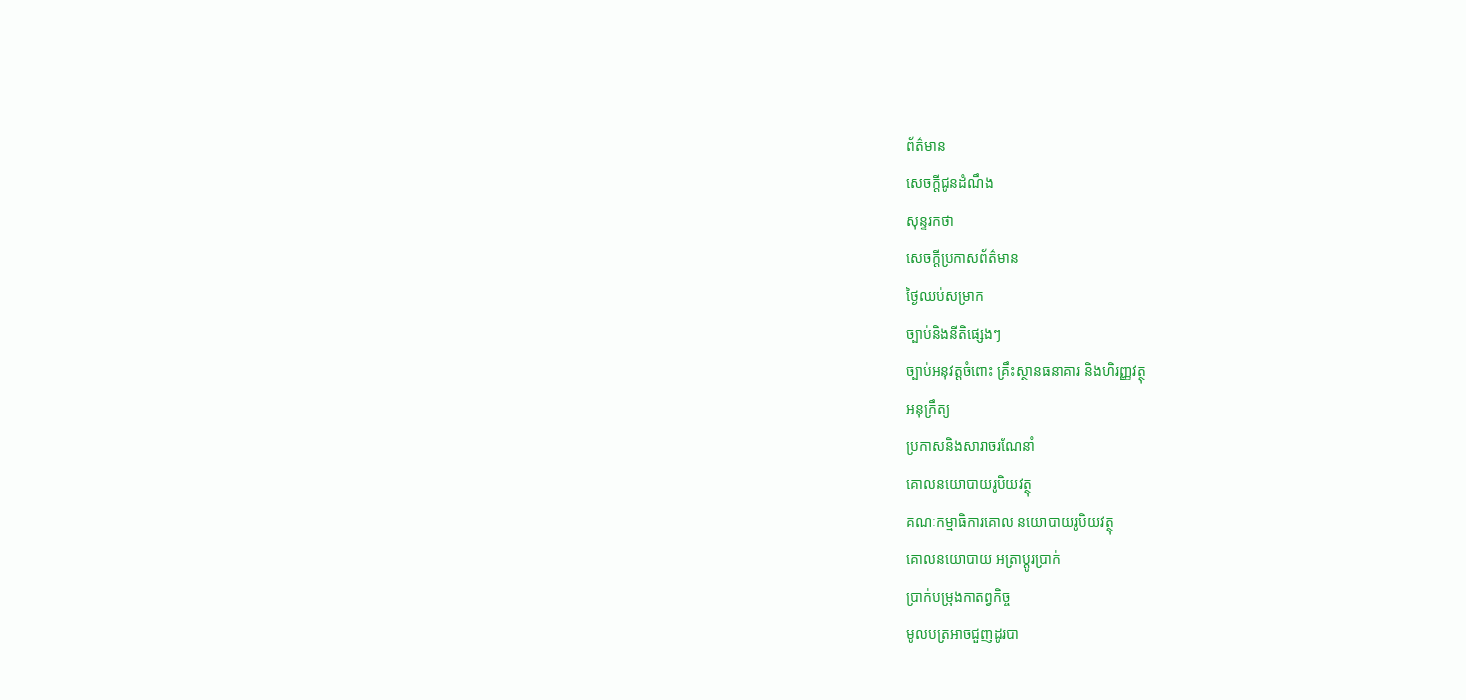ព័ត៌មាន
សេចក្តីជូនដំណឹង
សុន្ទរកថា
សេចក្តីប្រកាសព័ត៌មាន
ថ្ងៃឈប់សម្រាក
ច្បាប់និងនីតិផ្សេងៗ
ច្បាប់អនុវត្តចំពោះ គ្រឹះស្ថានធនាគារ និងហិរញ្ញវត្ថុ
អនុក្រឹត្យ
ប្រកាសនិងសារាចរណែនាំ
គោលនយោបាយរូបិយវត្ថុ
គណៈកម្មាធិការគោល នយោបាយរូបិយវត្ថុ
គោលនយោបាយ អត្រាប្តូរប្រាក់
ប្រាក់បម្រុងកាតព្វកិច្ច
មូលបត្រអាចជួញដូរបា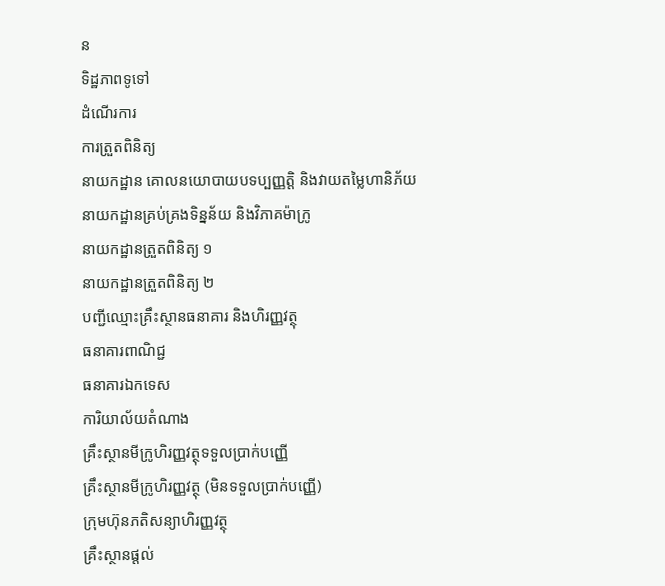ន
ទិដ្ឋភាពទូទៅ
ដំណើរការ
ការត្រួតពិនិត្យ
នាយកដ្ឋាន គោលនយោបាយបទប្បញ្ញត្តិ និងវាយតម្លៃហានិភ័យ
នាយកដ្ឋានគ្រប់គ្រងទិន្នន័យ និងវិភាគម៉ាក្រូ
នាយកដ្ឋានត្រួតពិនិត្យ ១
នាយកដ្ឋានត្រួតពិនិត្យ ២
បញ្ជីឈ្មោះគ្រឹះស្ថានធនាគារ និងហិរញ្ញវត្ថុ
ធនាគារពាណិជ្ជ
ធនាគារឯកទេស
ការិយាល័យតំណាង
គ្រឹះស្ថានមីក្រូហិរញ្ញវត្ថុទទួលប្រាក់បញ្ញើ
គ្រឹះស្ថានមីក្រូហិរញ្ញវត្ថុ (មិនទទួលប្រាក់បញ្ញើ)
ក្រុមហ៊ុនភតិសន្យាហិរញ្ញវត្ថុ
គ្រឹះស្ថានផ្ដល់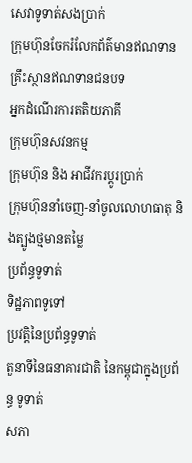សេវាទូទាត់សងប្រាក់
ក្រុមហ៊ុនចែករំលែកព័ត៌មានឥណទាន
គ្រឹះស្ថានឥណទានជនបទ
អ្នកដំណើរការតតិយភាគី
ក្រុមហ៊ុនសវនកម្ម
ក្រុមហ៊ុន និង អាជីវករប្តូរប្រាក់
ក្រុមហ៊ុននាំចេញ-នាំចូលលោហធាតុ និងត្បូងថ្មមានតម្លៃ
ប្រព័ន្ធទូទាត់
ទិដ្ឋភាពទូទៅ
ប្រវត្តិនៃប្រព័ន្ធទូទាត់
តួនាទីនៃធនាគារជាតិ នៃកម្ពុជាក្នុងប្រព័ន្ធ ទូទាត់
សភា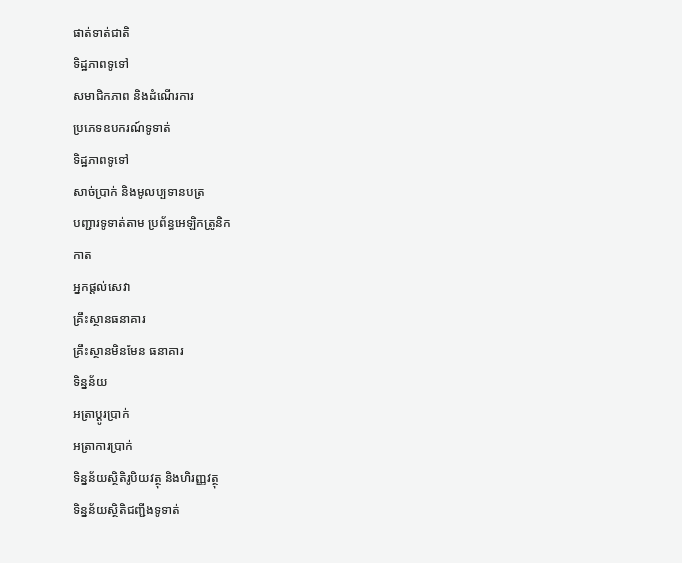ផាត់ទាត់ជាតិ
ទិដ្ឋភាពទូទៅ
សមាជិកភាព និងដំណើរការ
ប្រភេទឧបករណ៍ទូទាត់
ទិដ្ឋភាពទូទៅ
សាច់ប្រាក់ និងមូលប្បទានបត្រ
បញ្ជារទូទាត់តាម ប្រព័ន្ធអេឡិកត្រូនិក
កាត
អ្នកផ្តល់សេវា
គ្រឹះស្ថានធនាគារ
គ្រឹះស្ថានមិនមែន ធនាគារ
ទិន្នន័យ
អត្រាប្តូរបា្រក់
អត្រាការប្រាក់
ទិន្នន័យស្ថិតិរូបិយវត្ថុ និងហិរញ្ញវត្ថុ
ទិន្នន័យស្ថិតិជញ្ជីងទូទាត់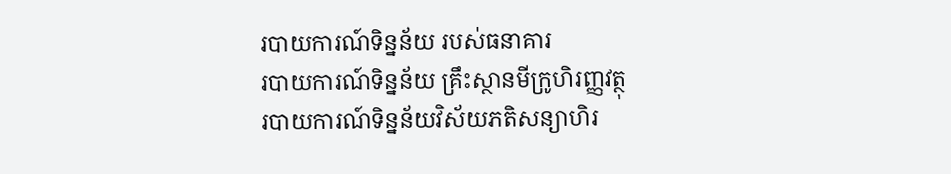របាយការណ៍ទិន្នន័យ របស់ធនាគារ
របាយការណ៍ទិន្នន័យ គ្រឹះស្ថានមីក្រូហិរញ្ញវត្ថុ
របាយការណ៍ទិន្នន័យវិស័យភតិសន្យាហិរ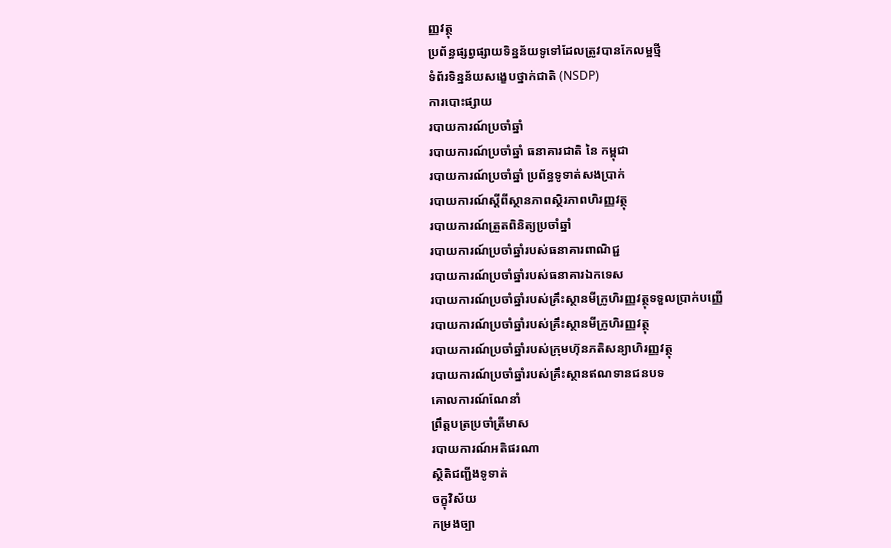ញ្ញវត្ថុ
ប្រព័ន្ធផ្សព្វផ្សាយទិន្នន័យទូទៅដែលត្រូវបានកែលម្អថ្មី
ទំព័រទិន្នន័យសង្ខេបថ្នាក់ជាតិ (NSDP)
ការបោះផ្សាយ
របាយការណ៍ប្រចាំឆ្នាំ
របាយការណ៍ប្រចាំឆ្នាំ ធនាគារជាតិ នៃ កម្ពុជា
របាយការណ៍ប្រចាំឆ្នាំ ប្រព័ន្ធទូទាត់សងប្រាក់
របាយការណ៍ស្តីពីស្ថានភាពស្ថិរភាពហិរញ្ញវត្ថុ
របាយការណ៍ត្រួតពិនិត្យប្រចាំឆ្នាំ
របាយការណ៍ប្រចាំឆ្នាំរបស់ធនាគារពាណិជ្ជ
របាយការណ៍ប្រចាំឆ្នាំរបស់ធនាគារឯកទេស
របាយការណ៍ប្រចាំឆ្នាំរបស់គ្រឹះស្ថានមីក្រូហិរញ្ញវត្ថុទទួលប្រាក់បញ្ញើ
របាយការណ៍ប្រចាំឆ្នាំរបស់គ្រឹះស្ថានមីក្រូហិរញ្ញវត្ថុ
របាយការណ៍ប្រចាំឆ្នាំរបស់ក្រុមហ៊ុនភតិសន្យាហិរញ្ញវត្ថុ
របាយការណ៍ប្រចាំឆ្នាំរបស់គ្រឹះស្ថានឥណទានជនបទ
គោលការណ៍ណែនាំ
ព្រឹត្តបត្រប្រចាំត្រីមាស
របាយការណ៍អតិផរណា
ស្ថិតិជញ្ជីងទូទាត់
ចក្ខុវិស័យ
កម្រងច្បា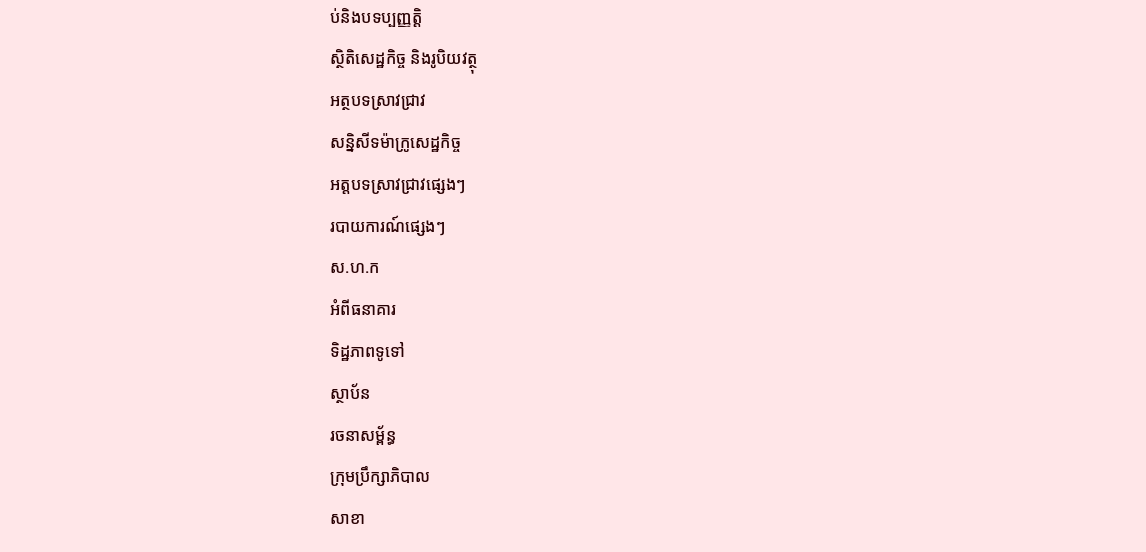ប់និងបទប្បញ្ញត្តិ
ស្ថិតិសេដ្ឋកិច្ច និងរូបិយវត្ថុ
អត្ថបទស្រាវជ្រាវ
សន្និសីទម៉ាក្រូសេដ្ឋកិច្ច
អត្តបទស្រាវជ្រាវផ្សេងៗ
របាយការណ៍ផ្សេងៗ
ស.ហ.ក
អំពីធនាគារ
ទិដ្ឋភាពទូទៅ
ស្ថាប័ន
រចនាសម្ព័ន្ធ
ក្រុមប្រឹក្សាភិបាល
សាខា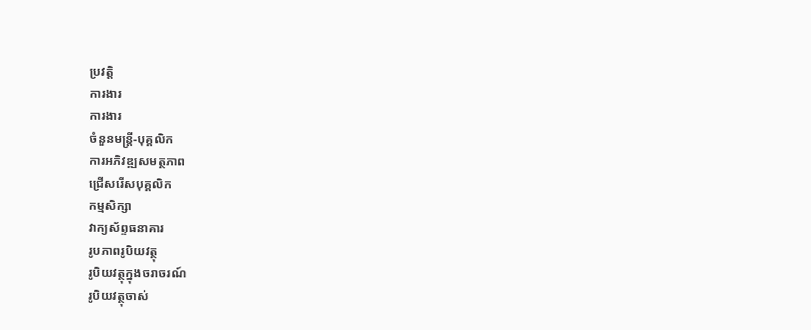ប្រវត្តិ
ការងារ
ការងារ
ចំនួនមន្ត្រី-បុគ្គលិក
ការអភិវឌ្ឍសមត្ថភាព
ជ្រើសរើសបុគ្គលិក
កម្មសិក្សា
វាក្យស័ព្ទធនាគារ
រូបភាពរូបិយវត្ថុ
រូបិយវត្ថុក្នុងចរាចរណ៍
រូបិយវត្ថុចាស់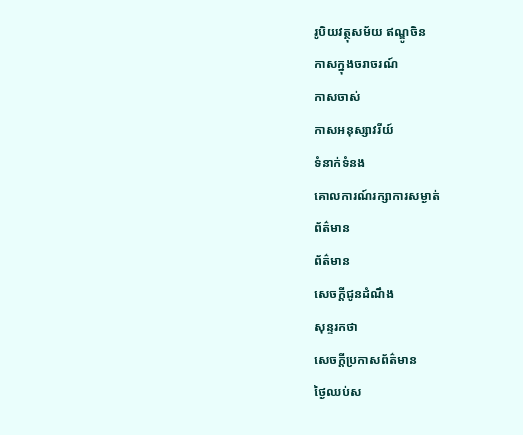រូបិយវត្ថុសម័យ ឥណ្ឌូចិន
កាសក្នុងចរាចរណ៍
កាសចាស់
កាសអនុស្សាវរីយ៍
ទំនាក់ទំនង
គោលការណ៍រក្សាការសម្ងាត់
ព័ត៌មាន
ព័ត៌មាន
សេចក្តីជូនដំណឹង
សុន្ទរកថា
សេចក្តីប្រកាសព័ត៌មាន
ថ្ងៃឈប់ស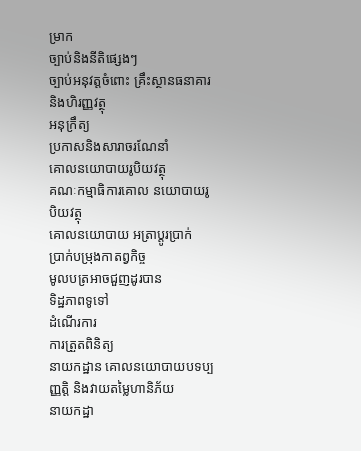ម្រាក
ច្បាប់និងនីតិផ្សេងៗ
ច្បាប់អនុវត្តចំពោះ គ្រឹះស្ថានធនាគារ និងហិរញ្ញវត្ថុ
អនុក្រឹត្យ
ប្រកាសនិងសារាចរណែនាំ
គោលនយោបាយរូបិយវត្ថុ
គណៈកម្មាធិការគោល នយោបាយរូបិយវត្ថុ
គោលនយោបាយ អត្រាប្តូរប្រាក់
ប្រាក់បម្រុងកាតព្វកិច្ច
មូលបត្រអាចជួញដូរបាន
ទិដ្ឋភាពទូទៅ
ដំណើរការ
ការត្រួតពិនិត្យ
នាយកដ្ឋាន គោលនយោបាយបទប្បញ្ញត្តិ និងវាយតម្លៃហានិភ័យ
នាយកដ្ឋា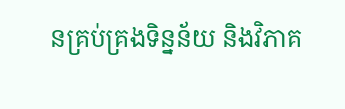នគ្រប់គ្រងទិន្នន័យ និងវិភាគ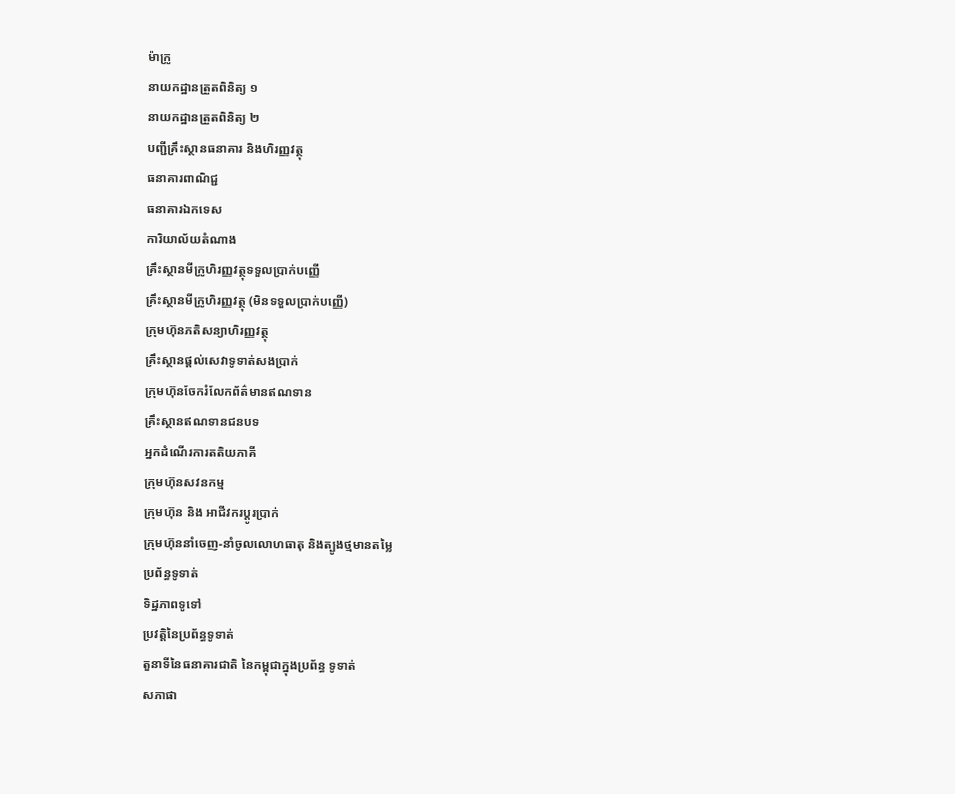ម៉ាក្រូ
នាយកដ្ឋានត្រួតពិនិត្យ ១
នាយកដ្ឋានត្រួតពិនិត្យ ២
បញ្ជីគ្រឹះស្ថានធនាគារ និងហិរញ្ញវត្ថុ
ធនាគារពាណិជ្ជ
ធនាគារឯកទេស
ការិយាល័យតំណាង
គ្រឹះស្ថានមីក្រូហិរញ្ញវត្ថុទទួលប្រាក់បញ្ញើ
គ្រឹះស្ថានមីក្រូហិរញ្ញវត្ថុ (មិនទទួលប្រាក់បញ្ញើ)
ក្រុមហ៊ុនភតិសន្យាហិរញ្ញវត្ថុ
គ្រឹះស្ថានផ្ដល់សេវាទូទាត់សងប្រាក់
ក្រុមហ៊ុនចែករំលែកព័ត៌មានឥណទាន
គ្រឹះស្ថានឥណទានជនបទ
អ្នកដំណើរការតតិយភាគី
ក្រុមហ៊ុនសវនកម្ម
ក្រុមហ៊ុន និង អាជីវករប្តូរប្រាក់
ក្រុមហ៊ុននាំចេញ-នាំចូលលោហធាតុ និងត្បូងថ្មមានតម្លៃ
ប្រព័ន្ធទូទាត់
ទិដ្ឋភាពទូទៅ
ប្រវត្តិនៃប្រព័ន្ធទូទាត់
តួនាទីនៃធនាគារជាតិ នៃកម្ពុជាក្នុងប្រព័ន្ធ ទូទាត់
សភាផា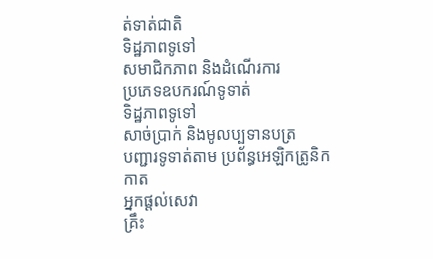ត់ទាត់ជាតិ
ទិដ្ឋភាពទូទៅ
សមាជិកភាព និងដំណើរការ
ប្រភេទឧបករណ៍ទូទាត់
ទិដ្ឋភាពទូទៅ
សាច់ប្រាក់ និងមូលប្បទានបត្រ
បញ្ជារទូទាត់តាម ប្រព័ន្ធអេឡិកត្រូនិក
កាត
អ្នកផ្តល់សេវា
គ្រឹះ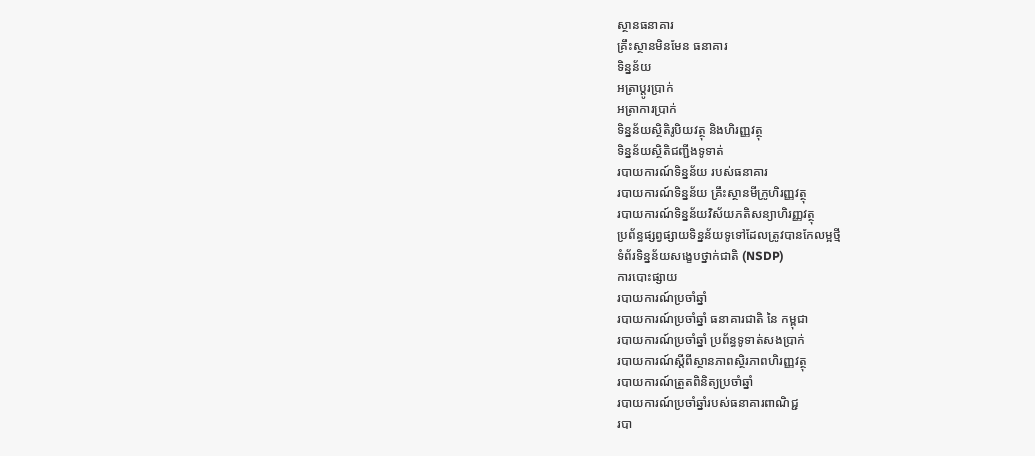ស្ថានធនាគារ
គ្រឹះស្ថានមិនមែន ធនាគារ
ទិន្នន័យ
អត្រាប្តូរបា្រក់
អត្រាការប្រាក់
ទិន្នន័យស្ថិតិរូបិយវត្ថុ និងហិរញ្ញវត្ថុ
ទិន្នន័យស្ថិតិជញ្ជីងទូទាត់
របាយការណ៍ទិន្នន័យ របស់ធនាគារ
របាយការណ៍ទិន្នន័យ គ្រឹះស្ថានមីក្រូហិរញ្ញវត្ថុ
របាយការណ៍ទិន្នន័យវិស័យភតិសន្យាហិរញ្ញវត្ថុ
ប្រព័ន្ធផ្សព្វផ្សាយទិន្នន័យទូទៅដែលត្រូវបានកែលម្អថ្មី
ទំព័រទិន្នន័យសង្ខេបថ្នាក់ជាតិ (NSDP)
ការបោះផ្សាយ
របាយការណ៍ប្រចាំឆ្នាំ
របាយការណ៍ប្រចាំឆ្នាំ ធនាគារជាតិ នៃ កម្ពុជា
របាយការណ៍ប្រចាំឆ្នាំ ប្រព័ន្ធទូទាត់សងប្រាក់
របាយការណ៍ស្តីពីស្ថានភាពស្ថិរភាពហិរញ្ញវត្ថុ
របាយការណ៍ត្រួតពិនិត្យប្រចាំឆ្នាំ
របាយការណ៍ប្រចាំឆ្នាំរបស់ធនាគារពាណិជ្ជ
របា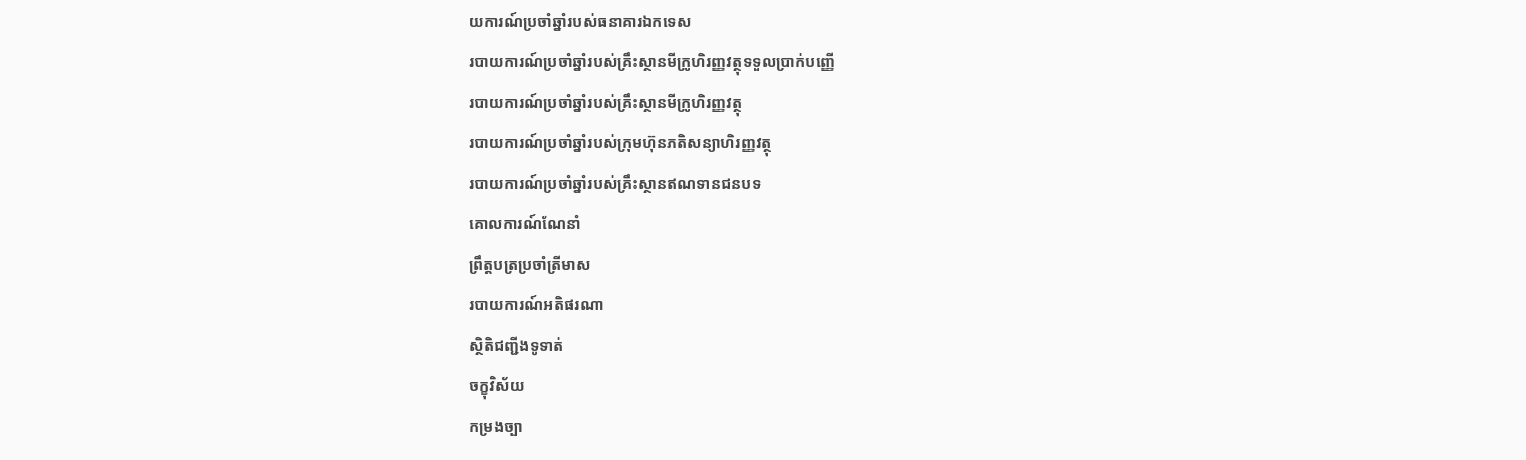យការណ៍ប្រចាំឆ្នាំរបស់ធនាគារឯកទេស
របាយការណ៍ប្រចាំឆ្នាំរបស់គ្រឹះស្ថានមីក្រូហិរញ្ញវត្ថុទទួលប្រាក់បញ្ញើ
របាយការណ៍ប្រចាំឆ្នាំរបស់គ្រឹះស្ថានមីក្រូហិរញ្ញវត្ថុ
របាយការណ៍ប្រចាំឆ្នាំរបស់ក្រុមហ៊ុនភតិសន្យាហិរញ្ញវត្ថុ
របាយការណ៍ប្រចាំឆ្នាំរបស់គ្រឹះស្ថានឥណទានជនបទ
គោលការណ៍ណែនាំ
ព្រឹត្តបត្រប្រចាំត្រីមាស
របាយការណ៍អតិផរណា
ស្ថិតិជញ្ជីងទូទាត់
ចក្ខុវិស័យ
កម្រងច្បា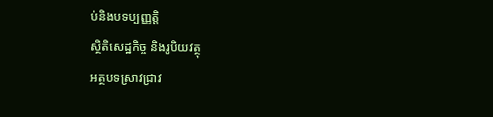ប់និងបទប្បញ្ញត្តិ
ស្ថិតិសេដ្ឋកិច្ច និងរូបិយវត្ថុ
អត្ថបទស្រាវជ្រាវ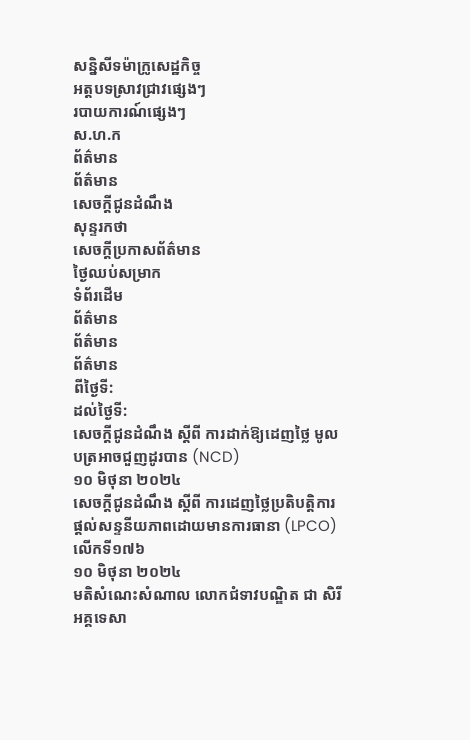សន្និសីទម៉ាក្រូសេដ្ឋកិច្ច
អត្តបទស្រាវជ្រាវផ្សេងៗ
របាយការណ៍ផ្សេងៗ
ស.ហ.ក
ព័ត៌មាន
ព័ត៌មាន
សេចក្តីជូនដំណឹង
សុន្ទរកថា
សេចក្តីប្រកាសព័ត៌មាន
ថ្ងៃឈប់សម្រាក
ទំព័រដើម
ព័ត៌មាន
ព័ត៌មាន
ព័ត៌មាន
ពីថ្ងៃទី:
ដល់ថ្ងៃទី:
សេចក្តីជូនដំណឹង ស្តីពី ការដាក់ឱ្យដេញថ្លៃ មូលបត្រអាចជួញដូរបាន (NCD)
១០ មិថុនា ២០២៤
សេចក្តីជូនដំណឹង ស្តីពី ការដេញថ្លៃប្រតិបត្តិការផ្តល់សន្ទនីយភាពដោយមានការធានា (LPCO) លើកទី១៧៦
១០ មិថុនា ២០២៤
មតិសំណេះសំណាល លោកជំទាវបណ្ឌិត ជា សិរី អគ្គទេសា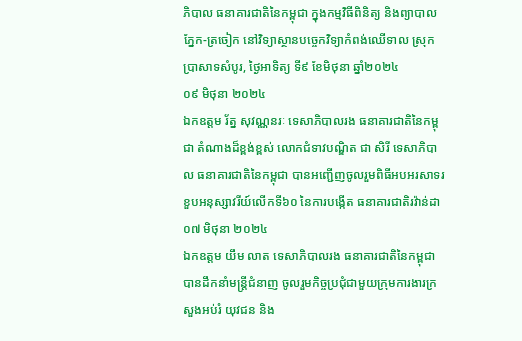ភិបាល ធនាគារជាតិនៃកម្ពុជា ក្នុងកម្មវិធីពិនិត្យ និងព្យាបាល ភ្នែក-ត្រចៀក នៅវិទ្យាស្ថានបច្ចេកវិទ្យាកំពង់ឈើទាល ស្រុកប្រាសាទសំបូរ, ថ្ងៃអាទិត្យ ទី៩ ខែមិថុនា ឆ្នាំ២០២៤
០៩ មិថុនា ២០២៤
ឯកឧត្តម រ័ត្ន សុវណ្ណនរៈ ទេសាភិបាលរង ធនាគារជាតិនៃកម្ពុជា តំណាងដ៏ខ្ពង់ខ្ពស់ លោកជំទាវបណ្ឌិត ជា សិរី ទេសាភិបាល ធនាគារជាតិនៃកម្ពុជា បានអញ្ជើញចូលរួមពិធីអបអរសាទរខួបអនុស្សាវរីយ៍លើកទី៦០ នៃការបង្កើត ធនាគារជាតិរវ៉ាន់ដា
០៧ មិថុនា ២០២៤
ឯកឧត្តម យឹម លាត ទេសាភិបាលរង ធនាគារជាតិនៃកម្ពុជា បានដឹកនាំមន្រ្តីជំនាញ ចូលរួមកិច្ចប្រជុំជាមួយក្រុមការងារក្រសួងអប់រំ យុវជន និង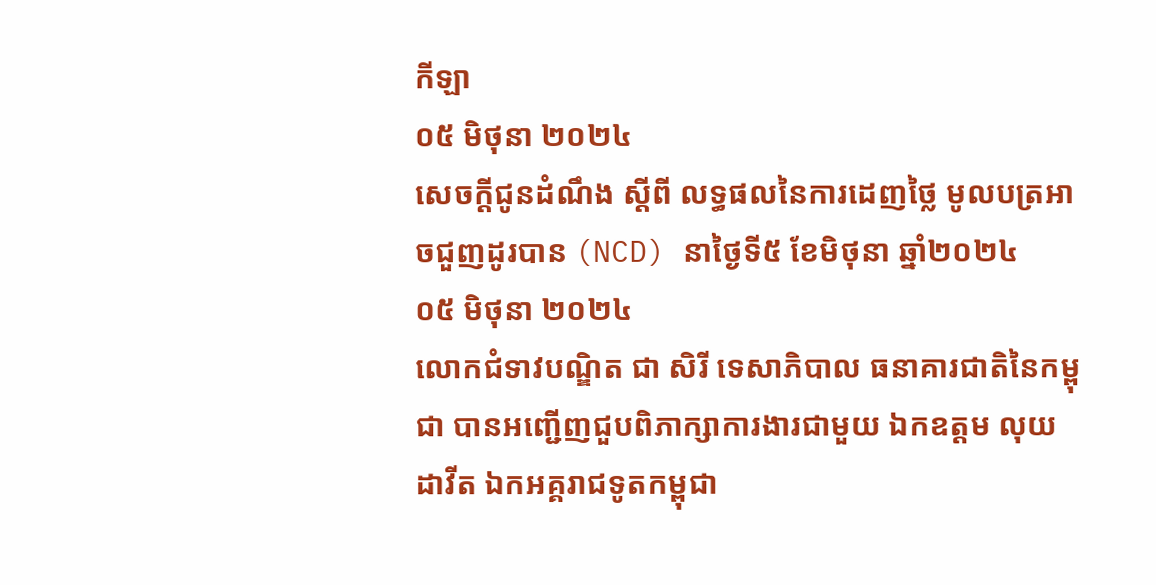កីឡា
០៥ មិថុនា ២០២៤
សេចក្តីជូនដំណឹង ស្តីពី លទ្ធផលនៃការដេញថ្លៃ មូលបត្រអាចជួញដូរបាន (NCD) នាថ្ងៃទី៥ ខែមិថុនា ឆ្នាំ២០២៤
០៥ មិថុនា ២០២៤
លោកជំទាវបណ្ឌិត ជា សិរី ទេសាភិបាល ធនាគារជាតិនៃកម្ពុជា បានអញ្ជើញជួបពិភាក្សាការងារជាមួយ ឯកឧត្តម លុយ ដាវីត ឯកអគ្គរាជទូតកម្ពុជា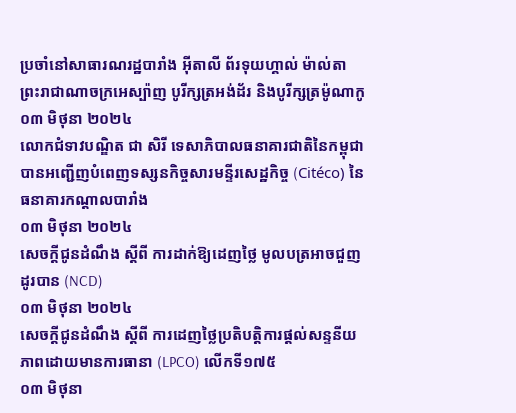ប្រចាំនៅសាធារណរដ្ឋបារាំង អ៊ីតាលី ព័រទុយហ្គាល់ ម៉ាល់តា ព្រះរាជាណាចក្រអេស្ប៉ាញ បូរីក្សត្រអង់ដ័រ និងបូរីក្សត្រម៉ូណាកូ
០៣ មិថុនា ២០២៤
លោកជំទាវបណ្ឌិត ជា សិរី ទេសាភិបាលធនាគារជាតិនៃកម្ពុជា បានអញ្ជើញបំពេញទស្សនកិច្ចសារមន្ទីរសេដ្ឋកិច្ច (Citéco) នៃធនាគារកណ្តាលបារាំង
០៣ មិថុនា ២០២៤
សេចក្តីជូនដំណឹង ស្តីពី ការដាក់ឱ្យដេញថ្លៃ មូលបត្រអាចជួញដូរបាន (NCD)
០៣ មិថុនា ២០២៤
សេចក្តីជូនដំណឹង ស្តីពី ការដេញថ្លៃប្រតិបត្តិការផ្តល់សន្ទនីយភាពដោយមានការធានា (LPCO) លើកទី១៧៥
០៣ មិថុនា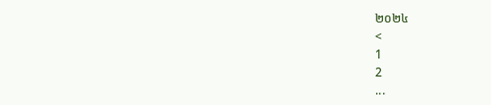២០២៤
<
1
2
...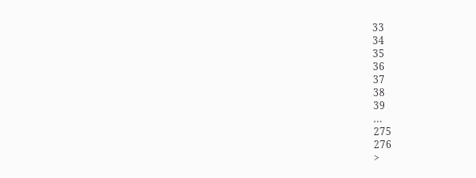33
34
35
36
37
38
39
...
275
276
>